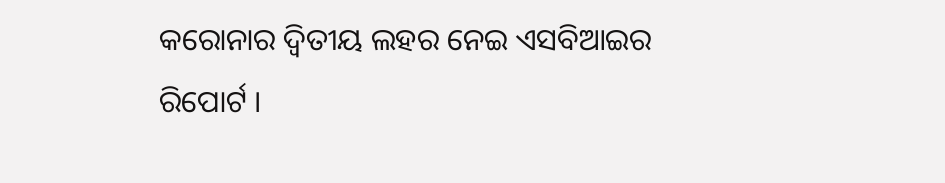କରୋନାର ଦ୍ୱିତୀୟ ଲହର ନେଇ ଏସବିଆଇର ରିପୋର୍ଟ ।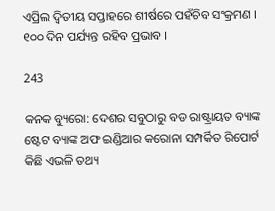ଏପ୍ରିଲ ଦ୍ୱିତୀୟ ସପ୍ତାହରେ ଶୀର୍ଷରେ ପହଁଚିବ ସଂକ୍ରମଣ । ୧୦୦ ଦିନ ପର୍ଯ୍ୟନ୍ତ ରହିବ ପ୍ରଭାବ ।

243

କନକ ବ୍ୟୁରୋ: ଦେଶର ସବୁଠାରୁ ବଡ ରାଷ୍ଟ୍ରାୟତ ବ୍ୟାଙ୍କ ଷ୍ଟେଟ ବ୍ୟାଙ୍କ ଅଫ ଇଣ୍ଡିଆର କରୋନା ସମ୍ପର୍କିତ ରିପୋର୍ଟ କିଛି ଏଭଳି ତଥ୍ୟ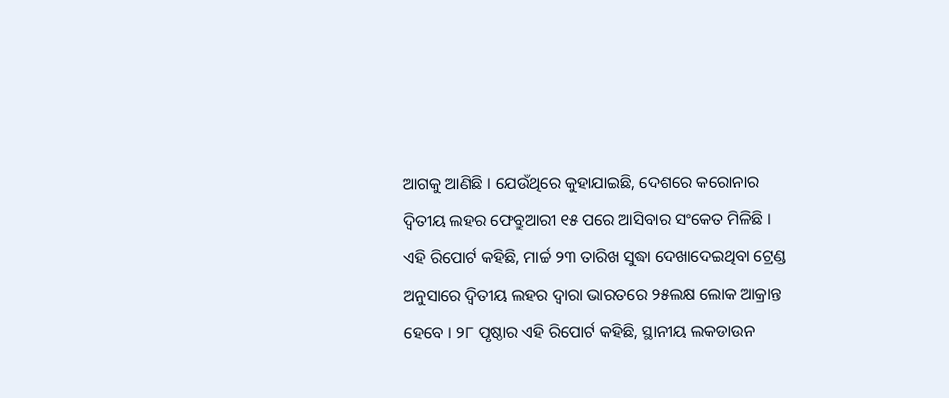ଆଗକୁ ଆଣିଛି । ଯେଉଁଥିରେ କୁହାଯାଇଛି, ଦେଶରେ କରୋନାର ଦ୍ୱିତୀୟ ଲହର ଫେବ୍ରୁଆରୀ ୧୫ ପରେ ଆସିବାର ସଂକେତ ମିଳିଛି । ଏହି ରିପୋର୍ଟ କହିଛି, ମାର୍ଚ୍ଚ ୨୩ ତାରିଖ ସୁଦ୍ଧା ଦେଖାଦେଇଥିବା ଟ୍ରେଣ୍ଡ ଅନୁସାରେ ଦ୍ୱିତୀୟ ଲହର ଦ୍ୱାରା ଭାରତରେ ୨୫ଲକ୍ଷ ଲୋକ ଆକ୍ରାନ୍ତ ହେବେ । ୨୮ ପୃଷ୍ଠାର ଏହି ରିପୋର୍ଟ କହିଛି, ସ୍ଥାନୀୟ ଲକଡାଉନ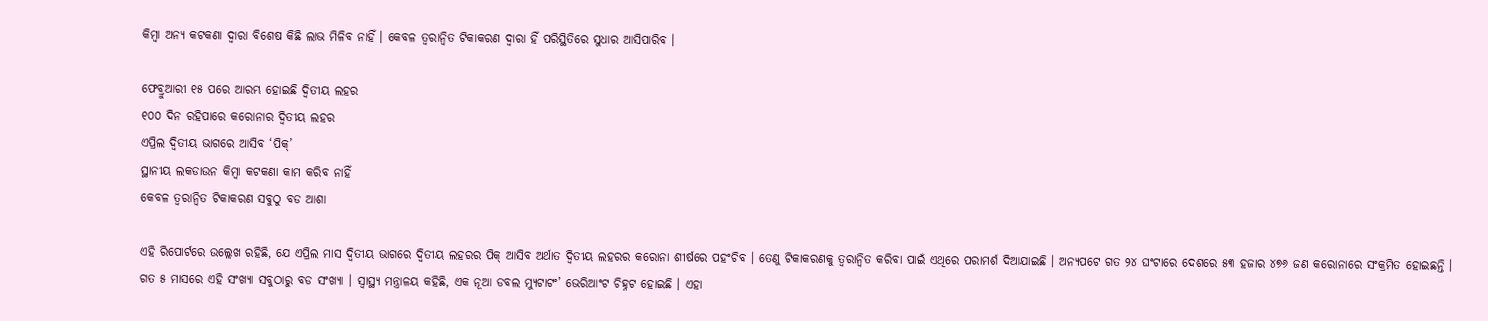କିମ୍ବା ଅନ୍ୟ କଟକଣା ଦ୍ୱାରା ବିଶେଷ କିଛି ଲାଭ ମିଳିବ ନାହିଁ । କେବଳ ତ୍ୱରାନ୍ୱିତ ଟିକାକରଣ ଦ୍ୱାରା ହିଁ ପରିସ୍ଥିତିରେ ସୁଧାର ଆସିପାରିବ ।

ଫେବ୍ରୁଆରୀ ୧୫ ପରେ ଆରମ୍ଭ ହୋଇଛି ଦ୍ୱିତୀୟ ଲହର
୧୦୦ ଦିନ ରହିପାରେ କରୋନାର ଦ୍ୱିତୀୟ ଲହର
ଏପ୍ରିଲ ଦ୍ୱିତୀୟ ଭାଗରେ ଆସିବ ‘ପିକ୍’
ସ୍ଥାନୀୟ ଲକଡାଉନ କିମ୍ବା କଟକଣା କାମ କରିବ ନାହିଁ
କେବଳ ତ୍ୱରାନ୍ୱିତ ଟିକାକରଣ ସବୁଠୁ ବଡ ଆଶା

ଏହି ରିପୋର୍ଟରେ ଉଲ୍ଲେଖ ରହିଛି, ଯେ ଏପ୍ରିଲ ମାସ ଦ୍ୱିତୀୟ ଭାଗରେ ଦ୍ୱିତୀୟ ଲହରର ପିକ୍ ଆସିବ ଅର୍ଥାତ ଦ୍ୱିତୀୟ ଲହରର କରୋନା ଶୀର୍ଷରେ ପହଂଚିବ । ତେଣୁ ଟିକାକରଣକୁ ତ୍ୱରାନ୍ୱିତ କରିବା ପାଇଁ ଏଥିରେ ପରାମର୍ଶ ଦିଆଯାଇଛି । ଅନ୍ୟପଟେ ଗତ ୨୪ ଘଂଟାରେ ଦେଶରେ ୫୩ ହଜାର ୪୭୬ ଜଣ କରୋନାରେ ସଂକ୍ରମିତ ହୋଇଛନ୍ତି । ଗତ ୫ ମାସରେ ଏହି ସଂଖ୍ୟା ସବୁଠାରୁ ବଡ ସଂଖ୍ୟା । ସ୍ୱାସ୍ଥ୍ୟ ମନ୍ତ୍ରାଳୟ କହିଛି, ଏକ ନୂଆ ଡବଲ ମ୍ୟୁଟାଟଂ’ ଭେରିଆଂଟ ଚିହ୍ନଟ ହୋଇଛି । ଏହା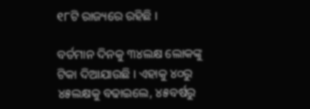୧୮ଟି ରାଜ୍ୟରେ ରହିଛି ।

ବର୍ତମାନ ଦିନକୁ ୩୪ଲକ୍ଷ ଲୋକଙ୍କୁ ଟିକା ଦିଆଯାଉଛି । ଏହାକୁ ୪୦ରୁ ୪୫ଲକ୍ଷକୁ ବଢାଇଲେ, ୪୫ବର୍ଷରୁ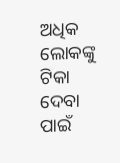ଅଧିକ ଲୋକଙ୍କୁ ଟିକା ଦେବା ପାଇଁ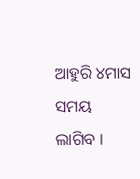ଆହୁରି ୪ମାସ ସମୟ ଲାଗିବ ।